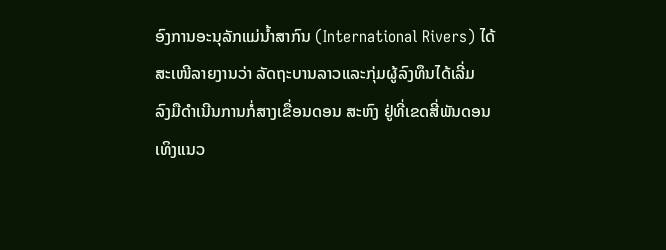ອົງການອະນຸລັກແມ່ນໍ້າສາກົນ (International Rivers) ໄດ້
ສະເໜີລາຍງານວ່າ ລັດຖະບານລາວແລະກຸ່ມຜູ້ລົງທຶນໄດ້ເລີ່ມ
ລົງມືດໍາເນີນການກໍ່ສາງເຂື່ອນດອນ ສະຫົງ ຢູ່ທີ່ເຂດສີ່ພັນດອນ
ເທິງແນວ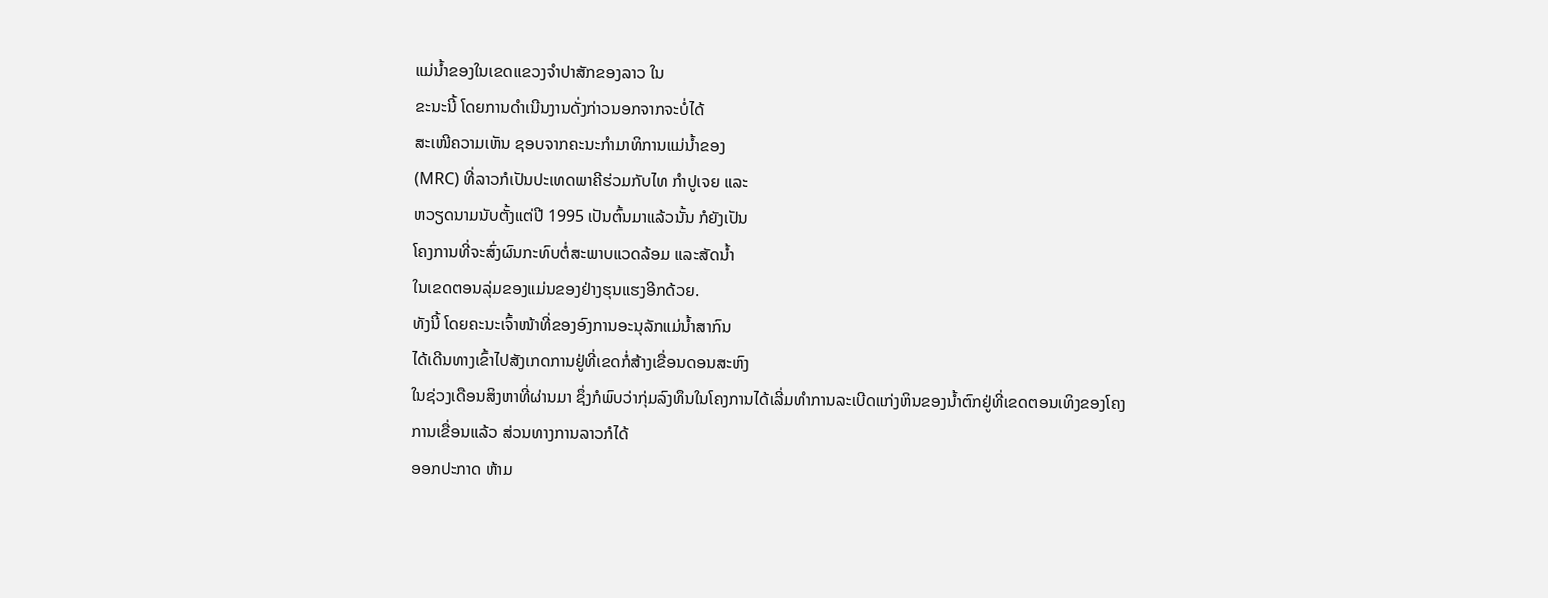ແມ່ນໍ້າຂອງໃນເຂດແຂວງຈໍາປາສັກຂອງລາວ ໃນ
ຂະນະນີ້ ໂດຍການດໍາເນີນງານດັ່ງກ່າວນອກຈາກຈະບໍ່ໄດ້
ສະເໜີຄວາມເຫັນ ຊອບຈາກຄະນະກໍາມາທິການແມ່ນໍ້າຂອງ
(MRC) ທີ່ລາວກໍເປັນປະເທດພາຄີຮ່ວມກັບໄທ ກໍາປູເຈຍ ແລະ
ຫວຽດນາມນັບຕັ້ງແຕ່ປີ 1995 ເປັນຕົ້ນມາແລ້ວນັ້ນ ກໍຍັງເປັນ
ໂຄງການທີ່ຈະສົ່ງຜົນກະທົບຕໍ່ສະພາບແວດລ້ອມ ແລະສັດນໍ້າ
ໃນເຂດຕອນລຸ່ມຂອງແມ່ນຂອງຢ່າງຮຸນແຮງອີກດ້ວຍ.
ທັງນີ້ ໂດຍຄະນະເຈົ້າໜ້າທີ່ຂອງອົງການອະນຸລັກແມ່ນໍ້າສາກົນ
ໄດ້ເດີນທາງເຂົ້າໄປສັງເກດການຢູ່ທີ່ເຂດກໍ່ສ້າງເຂື່ອນດອນສະຫົງ
ໃນຊ່ວງເດືອນສິງຫາທີ່ຜ່ານມາ ຊຶ່ງກໍພົບວ່າກຸ່ມລົງທຶນໃນໂຄງການໄດ້ເລີ່ມທໍາການລະເບີດແກ່ງຫິນຂອງນໍ້າຕົກຢູ່ທີ່ເຂດຕອນເທິງຂອງໂຄງການເຂື່ອນແລ້ວ ສ່ວນທາງການລາວກໍໄດ້
ອອກປະກາດ ຫ້າມ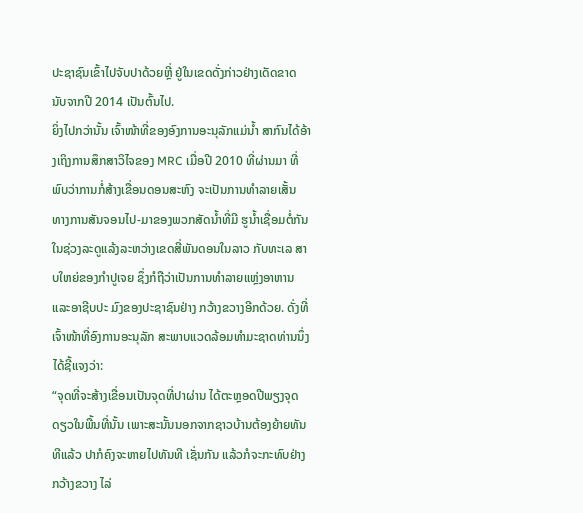ປະຊາຊົນເຂົ້າໄປຈັບປາດ້ວຍຫຼີ່ ຢູ່ໃນເຂດດັ່ງກ່າວຢ່າງເດັດຂາດ ນັບຈາກປີ 2014 ເປັນຕົ້ນໄປ.
ຍິ່ງໄປກວ່ານັ້ນ ເຈົ້າໜ້າທີ່ຂອງອົງການອະນຸລັກແມ່ນໍ້າ ສາກົນໄດ້ອ້າງເຖິງການສຶກສາວິໄຈຂອງ MRC ເມື່ອປີ 2010 ທີ່ຜ່ານມາ ທີ່ພົບວ່າການກໍ່ສ້າງເຂື່ອນດອນສະຫົງ ຈະເປັນການທໍາລາຍເສັ້ນ
ທາງການສັນຈອນໄປ-ມາຂອງພວກສັດນໍ້າທີ່ມີ ຮູນໍ້າເຊື່ອມຕໍ່ກັນໃນຊ່ວງລະດູແລ້ງລະຫວ່າງເຂດສີ່ພັນດອນໃນລາວ ກັບທະເລ ສາບໃຫຍ່ຂອງກໍາປູເຈຍ ຊຶ່ງກໍຖືວ່າເປັນການທໍາລາຍແຫຼ່ງອາຫານແລະອາຊີບປະ ມົງຂອງປະຊາຊົນຢ່າງ ກວ້າງຂວາງອີກດ້ວຍ. ດັ່ງທີ່ເຈົ້າໜ້າທີ່ອົງການອະນຸລັກ ສະພາບແວດລ້ອມທໍາມະຊາດທ່ານນຶ່ງໄດ້ຊີ້ແຈງວ່າ:
“ຈຸດທີ່ຈະສ້າງເຂື່ອນເປັນຈຸດທີ່ປາຜ່ານ ໄດ້ຕະຫຼອດປີພຽງຈຸດດຽວໃນພື້ນທີ່ນັ້ນ ເພາະສະນັ້ນນອກຈາກຊາວບ້ານຕ້ອງຍ້າຍທັນທີແລ້ວ ປາກໍຄົງຈະຫາຍໄປທັນທີ ເຊັ່ນກັນ ແລ້ວກໍຈະກະທົບຢ່າງກວ້າງຂວາງ ໄລ່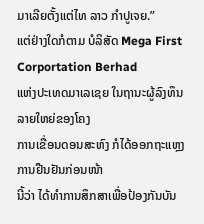ມາເລີຍຕັ້ງແຕ່ໄທ ລາວ ກໍາປູເຈຍ.”
ແຕ່ຢ່າງໃດກໍຕາມ ບໍລິສັດ Mega First Corportation Berhad
ແຫ່ງປະເທດມາເລເຊຍ ໃນຖານະຜູ້ລົງທຶນລາຍໃຫຍ່ຂອງໂຄງ
ການເຂື່ອນດອນສະຫົງ ກໍໄດ້ອອກຖະແຫຼງການຢືນຢັນກ່ອນໜ້າ
ນີ້ວ່າ ໄດ້ທໍາການສຶກສາເພື່ອປ້ອງກັນບັນ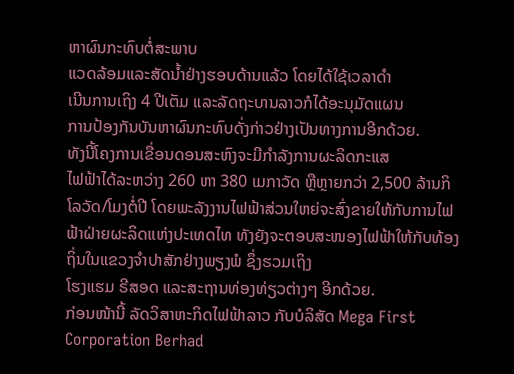ຫາຜົນກະທົບຕໍ່ສະພາບ
ແວດລ້ອມແລະສັດນໍ້າຢ່າງຮອບດ້ານແລ້ວ ໂດຍໄດ້ໃຊ້ເວລາດໍາ
ເນີນການເຖິງ 4 ປີເຕັມ ແລະລັດຖະບານລາວກໍໄດ້ອະນຸມັດແຜນ
ການປ້ອງກັນບັນຫາຜົນກະທົບດັ່ງກ່າວຢ່າງເປັນທາງການອີກດ້ວຍ.
ທັງນີ້ໂຄງການເຂື່ອນດອນສະຫົງຈະມີກໍາລັງການຜະລິດກະແສ
ໄຟຟ້າໄດ້ລະຫວ່າງ 260 ຫາ 380 ເມກາວັດ ຫຼືຫຼາຍກວ່າ 2,500 ລ້ານກິໂລວັດ/ໂມງຕໍ່ປີ ໂດຍພະລັງງານໄຟຟ້າສ່ວນໃຫຍ່ຈະສົ່ງຂາຍໃຫ້ກັບການໄຟຟ້າຝ່າຍຜະລິດແຫ່ງປະເທດໄທ ທັງຍັງຈະຕອບສະໜອງໄຟຟ້າໃຫ້ກັບທ້ອງຖິ່ນໃນແຂວງຈໍາປາສັກຢ່າງພຽງພໍ ຊຶ່ງຮວມເຖິງ
ໂຮງແຮມ ຣີສອດ ແລະສະຖານທ່ອງທ່ຽວຕ່າງໆ ອີກດ້ວຍ.
ກ່ອນໜ້ານີ້ ລັດວິສາຫະກິດໄຟຟ້າລາວ ກັບບໍລິສັດ Mega First Corporation Berhad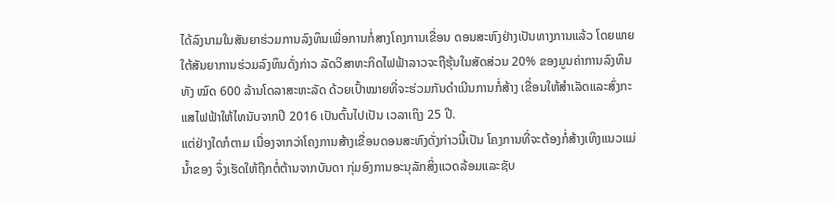ໄດ້ລົງນາມໃນສັນຍາຮ່ວມການລົງທຶນເພື່ອການກໍ່ສາງໂຄງການເຂື່ອນ ດອນສະຫົງຢ່າງເປັນທາງການແລ້ວ ໂດຍພາຍໃຕ້ສັນຍາການຮ່ວມລົງທຶນດັ່ງກ່າວ ລັດວິສາຫະກິດໄຟຟ້າລາວຈະຖືຮຸ້ນໃນສັດສ່ວນ 20% ຂອງມູນຄ່າການລົງທຶນທັງ ໝົດ 600 ລ້ານໂດລາສະຫະລັດ ດ້ວຍເປົ້າໝາຍທີ່ຈະຮ່ວມກັນດໍາເນີນການກໍ່ສ້າງ ເຂື່ອນໃຫ້ສໍາເລັດແລະສົ່ງກະແສໄຟຟ້າໃຫ້ໄທນັບຈາກປີ 2016 ເປັນຕົ້ນໄປເປັນ ເວລາເຖິງ 25 ປີ.
ແຕ່ຢ່າງໃດກໍຕາມ ເນື່ອງຈາກວ່າໂຄງການສ້າງເຂື່ອນດອນສະຫົງດັ່ງກ່າວນີ້ເປັນ ໂຄງການທີ່ຈະຕ້ອງກໍ່ສ້າງເທິງແນວແມ່ນໍ້າຂອງ ຈຶ່ງເຮັດໃຫ້ຖືກຕໍ່ຕ້ານຈາກບັນດາ ກຸ່ມອົງການອະນຸລັກສິ່ງແວດລ້ອມແລະຊັບ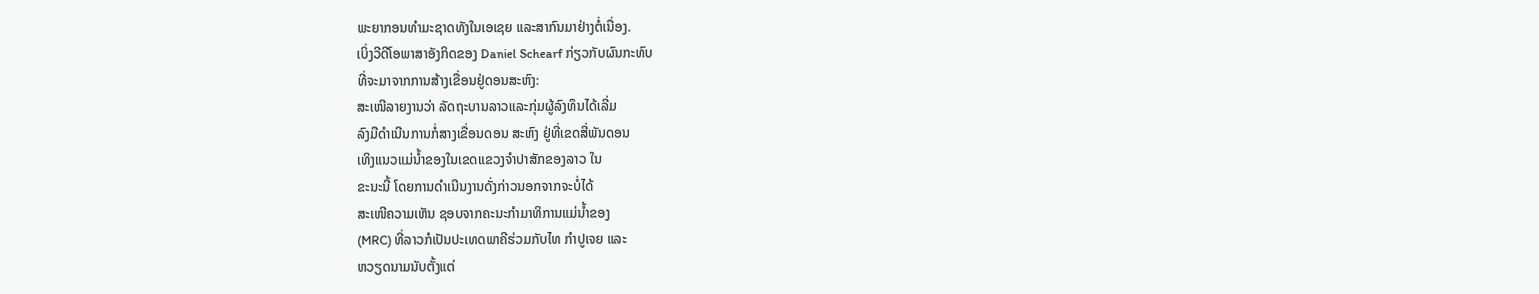ພະຍາກອນທໍາມະຊາດທັງໃນເອເຊຍ ແລະສາກົນມາຢ່າງຕໍ່ເນື່ອງ.
ເບິ່ງວີດີໂອພາສາອັງກິດຂອງ Daniel Schearf ກ່ຽວກັບຜົນກະທົບ
ທີ່ຈະມາຈາກການສ້າງເຂື່ອນຢູ່ດອນສະຫົງ:
ສະເໜີລາຍງານວ່າ ລັດຖະບານລາວແລະກຸ່ມຜູ້ລົງທຶນໄດ້ເລີ່ມ
ລົງມືດໍາເນີນການກໍ່ສາງເຂື່ອນດອນ ສະຫົງ ຢູ່ທີ່ເຂດສີ່ພັນດອນ
ເທິງແນວແມ່ນໍ້າຂອງໃນເຂດແຂວງຈໍາປາສັກຂອງລາວ ໃນ
ຂະນະນີ້ ໂດຍການດໍາເນີນງານດັ່ງກ່າວນອກຈາກຈະບໍ່ໄດ້
ສະເໜີຄວາມເຫັນ ຊອບຈາກຄະນະກໍາມາທິການແມ່ນໍ້າຂອງ
(MRC) ທີ່ລາວກໍເປັນປະເທດພາຄີຮ່ວມກັບໄທ ກໍາປູເຈຍ ແລະ
ຫວຽດນາມນັບຕັ້ງແຕ່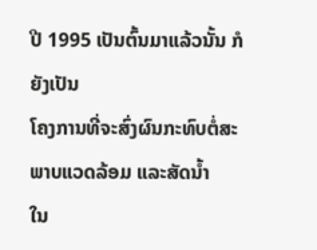ປີ 1995 ເປັນຕົ້ນມາແລ້ວນັ້ນ ກໍຍັງເປັນ
ໂຄງການທີ່ຈະສົ່ງຜົນກະທົບຕໍ່ສະພາບແວດລ້ອມ ແລະສັດນໍ້າ
ໃນ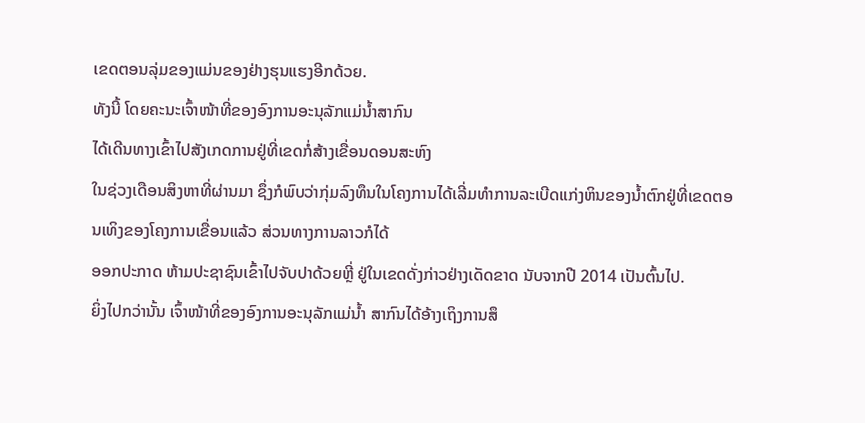ເຂດຕອນລຸ່ມຂອງແມ່ນຂອງຢ່າງຮຸນແຮງອີກດ້ວຍ.
ທັງນີ້ ໂດຍຄະນະເຈົ້າໜ້າທີ່ຂອງອົງການອະນຸລັກແມ່ນໍ້າສາກົນ
ໄດ້ເດີນທາງເຂົ້າໄປສັງເກດການຢູ່ທີ່ເຂດກໍ່ສ້າງເຂື່ອນດອນສະຫົງ
ໃນຊ່ວງເດືອນສິງຫາທີ່ຜ່ານມາ ຊຶ່ງກໍພົບວ່າກຸ່ມລົງທຶນໃນໂຄງການໄດ້ເລີ່ມທໍາການລະເບີດແກ່ງຫິນຂອງນໍ້າຕົກຢູ່ທີ່ເຂດຕອນເທິງຂອງໂຄງການເຂື່ອນແລ້ວ ສ່ວນທາງການລາວກໍໄດ້
ອອກປະກາດ ຫ້າມປະຊາຊົນເຂົ້າໄປຈັບປາດ້ວຍຫຼີ່ ຢູ່ໃນເຂດດັ່ງກ່າວຢ່າງເດັດຂາດ ນັບຈາກປີ 2014 ເປັນຕົ້ນໄປ.
ຍິ່ງໄປກວ່ານັ້ນ ເຈົ້າໜ້າທີ່ຂອງອົງການອະນຸລັກແມ່ນໍ້າ ສາກົນໄດ້ອ້າງເຖິງການສຶ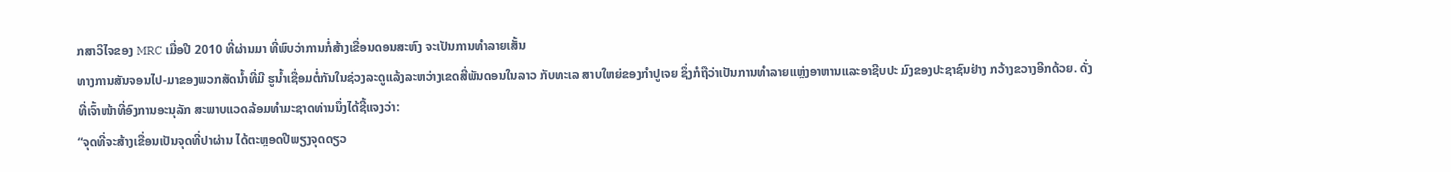ກສາວິໄຈຂອງ MRC ເມື່ອປີ 2010 ທີ່ຜ່ານມາ ທີ່ພົບວ່າການກໍ່ສ້າງເຂື່ອນດອນສະຫົງ ຈະເປັນການທໍາລາຍເສັ້ນ
ທາງການສັນຈອນໄປ-ມາຂອງພວກສັດນໍ້າທີ່ມີ ຮູນໍ້າເຊື່ອມຕໍ່ກັນໃນຊ່ວງລະດູແລ້ງລະຫວ່າງເຂດສີ່ພັນດອນໃນລາວ ກັບທະເລ ສາບໃຫຍ່ຂອງກໍາປູເຈຍ ຊຶ່ງກໍຖືວ່າເປັນການທໍາລາຍແຫຼ່ງອາຫານແລະອາຊີບປະ ມົງຂອງປະຊາຊົນຢ່າງ ກວ້າງຂວາງອີກດ້ວຍ. ດັ່ງທີ່ເຈົ້າໜ້າທີ່ອົງການອະນຸລັກ ສະພາບແວດລ້ອມທໍາມະຊາດທ່ານນຶ່ງໄດ້ຊີ້ແຈງວ່າ:
“ຈຸດທີ່ຈະສ້າງເຂື່ອນເປັນຈຸດທີ່ປາຜ່ານ ໄດ້ຕະຫຼອດປີພຽງຈຸດດຽວ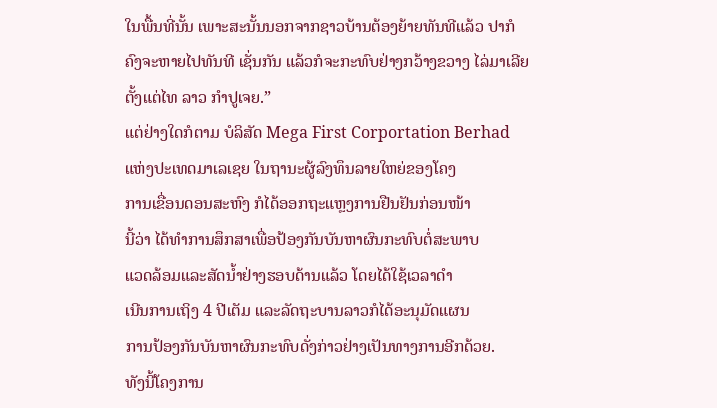ໃນພື້ນທີ່ນັ້ນ ເພາະສະນັ້ນນອກຈາກຊາວບ້ານຕ້ອງຍ້າຍທັນທີແລ້ວ ປາກໍຄົງຈະຫາຍໄປທັນທີ ເຊັ່ນກັນ ແລ້ວກໍຈະກະທົບຢ່າງກວ້າງຂວາງ ໄລ່ມາເລີຍຕັ້ງແຕ່ໄທ ລາວ ກໍາປູເຈຍ.”
ແຕ່ຢ່າງໃດກໍຕາມ ບໍລິສັດ Mega First Corportation Berhad
ແຫ່ງປະເທດມາເລເຊຍ ໃນຖານະຜູ້ລົງທຶນລາຍໃຫຍ່ຂອງໂຄງ
ການເຂື່ອນດອນສະຫົງ ກໍໄດ້ອອກຖະແຫຼງການຢືນຢັນກ່ອນໜ້າ
ນີ້ວ່າ ໄດ້ທໍາການສຶກສາເພື່ອປ້ອງກັນບັນຫາຜົນກະທົບຕໍ່ສະພາບ
ແວດລ້ອມແລະສັດນໍ້າຢ່າງຮອບດ້ານແລ້ວ ໂດຍໄດ້ໃຊ້ເວລາດໍາ
ເນີນການເຖິງ 4 ປີເຕັມ ແລະລັດຖະບານລາວກໍໄດ້ອະນຸມັດແຜນ
ການປ້ອງກັນບັນຫາຜົນກະທົບດັ່ງກ່າວຢ່າງເປັນທາງການອີກດ້ວຍ.
ທັງນີ້ໂຄງການ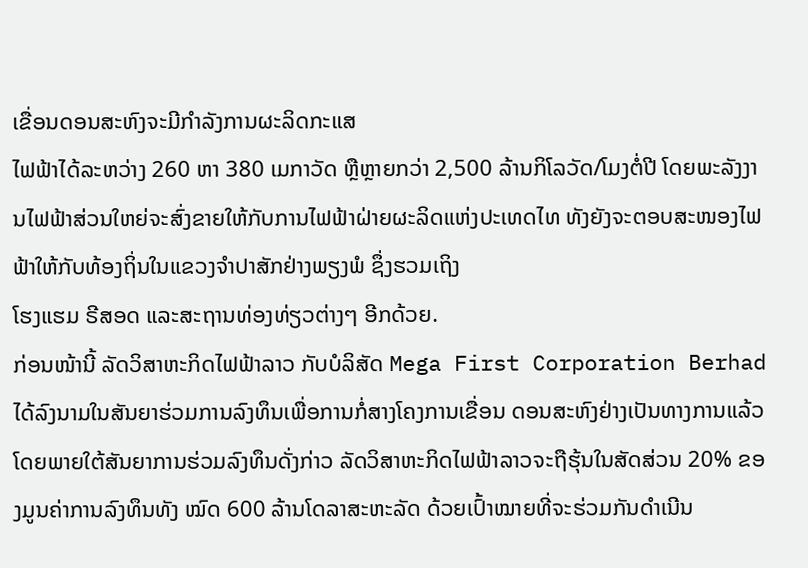ເຂື່ອນດອນສະຫົງຈະມີກໍາລັງການຜະລິດກະແສ
ໄຟຟ້າໄດ້ລະຫວ່າງ 260 ຫາ 380 ເມກາວັດ ຫຼືຫຼາຍກວ່າ 2,500 ລ້ານກິໂລວັດ/ໂມງຕໍ່ປີ ໂດຍພະລັງງານໄຟຟ້າສ່ວນໃຫຍ່ຈະສົ່ງຂາຍໃຫ້ກັບການໄຟຟ້າຝ່າຍຜະລິດແຫ່ງປະເທດໄທ ທັງຍັງຈະຕອບສະໜອງໄຟຟ້າໃຫ້ກັບທ້ອງຖິ່ນໃນແຂວງຈໍາປາສັກຢ່າງພຽງພໍ ຊຶ່ງຮວມເຖິງ
ໂຮງແຮມ ຣີສອດ ແລະສະຖານທ່ອງທ່ຽວຕ່າງໆ ອີກດ້ວຍ.
ກ່ອນໜ້ານີ້ ລັດວິສາຫະກິດໄຟຟ້າລາວ ກັບບໍລິສັດ Mega First Corporation Berhad ໄດ້ລົງນາມໃນສັນຍາຮ່ວມການລົງທຶນເພື່ອການກໍ່ສາງໂຄງການເຂື່ອນ ດອນສະຫົງຢ່າງເປັນທາງການແລ້ວ ໂດຍພາຍໃຕ້ສັນຍາການຮ່ວມລົງທຶນດັ່ງກ່າວ ລັດວິສາຫະກິດໄຟຟ້າລາວຈະຖືຮຸ້ນໃນສັດສ່ວນ 20% ຂອງມູນຄ່າການລົງທຶນທັງ ໝົດ 600 ລ້ານໂດລາສະຫະລັດ ດ້ວຍເປົ້າໝາຍທີ່ຈະຮ່ວມກັນດໍາເນີນ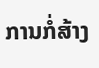ການກໍ່ສ້າງ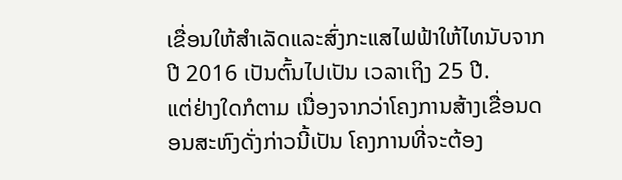ເຂື່ອນໃຫ້ສໍາເລັດແລະສົ່ງກະແສໄຟຟ້າໃຫ້ໄທນັບຈາກປີ 2016 ເປັນຕົ້ນໄປເປັນ ເວລາເຖິງ 25 ປີ.
ແຕ່ຢ່າງໃດກໍຕາມ ເນື່ອງຈາກວ່າໂຄງການສ້າງເຂື່ອນດອນສະຫົງດັ່ງກ່າວນີ້ເປັນ ໂຄງການທີ່ຈະຕ້ອງ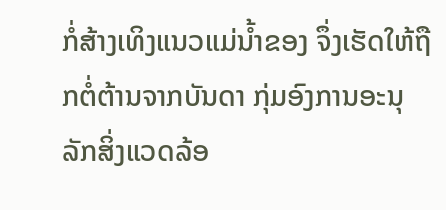ກໍ່ສ້າງເທິງແນວແມ່ນໍ້າຂອງ ຈຶ່ງເຮັດໃຫ້ຖືກຕໍ່ຕ້ານຈາກບັນດາ ກຸ່ມອົງການອະນຸລັກສິ່ງແວດລ້ອ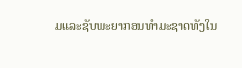ມແລະຊັບພະຍາກອນທໍາມະຊາດທັງໃນ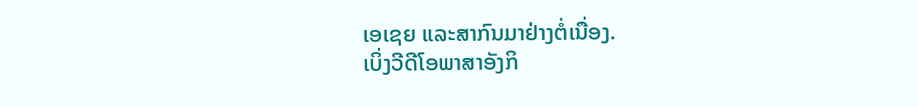ເອເຊຍ ແລະສາກົນມາຢ່າງຕໍ່ເນື່ອງ.
ເບິ່ງວີດີໂອພາສາອັງກິ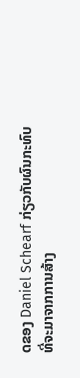ດຂອງ Daniel Schearf ກ່ຽວກັບຜົນກະທົບ
ທີ່ຈະມາຈາກການສ້າງ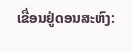ເຂື່ອນຢູ່ດອນສະຫົງ: